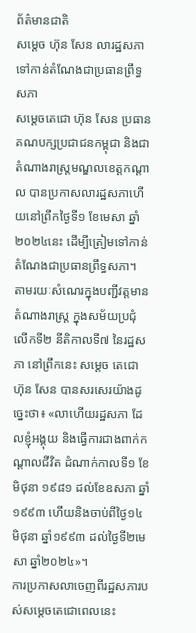ព័ត៌មានជាតិ
សម្តេច ហ៊ុន សែន លារដ្ឋសភា ទៅកាន់តំណែងជាប្រធានព្រឹទ្ធសភា
សម្ដេចតេជោ ហ៊ុន សែន ប្រធានគណបក្សប្រជាជនកម្ពុជា និងជាតំណាងរាស្ត្រមណ្ឌលខេត្តកណ្ដាល បានប្រកាសលារដ្ឋសភាហើយនៅព្រឹកថ្ងៃទី១ ខែមេសា ឆ្នាំ២០២៤នេះ ដើម្បីត្រៀមទៅកាន់តំណែងជាប្រធានព្រឹទ្ធសភា។
តាមរយៈសំណេរក្នុងបញ្ជីវត្តមានតំណាងរាស្ត្រ ក្នុងសម័យប្រជុំលើកទី២ នីតិកាលទី៧ នៃរដ្ឋសភា នៅព្រឹកនេះ សម្តេច តេជោ ហ៊ុន សែន បានសរសេរយ៉ាងដូច្នេះថា៖ «លាហើយរដ្ឋសភា ដែលខ្ញុំអង្គុយ និងធ្វើការជាងពាក់កណ្តាលជីវិត ដំណាក់កាលទី១ ខែមិថុនា ១៩៨១ ដល់ខែឧសភា ឆ្នាំ១៩៩៣ ហើយនិងចាប់ពីថ្ងៃ១៤មិថុនា ឆ្នាំ១៩៩៣ ដល់ថ្ងៃទី២មេសា ឆ្នាំ២០២៤»។
ការប្រកាសលាចេញពីរដ្ឋសភារបស់សម្ដេចតេជោពេលនេះ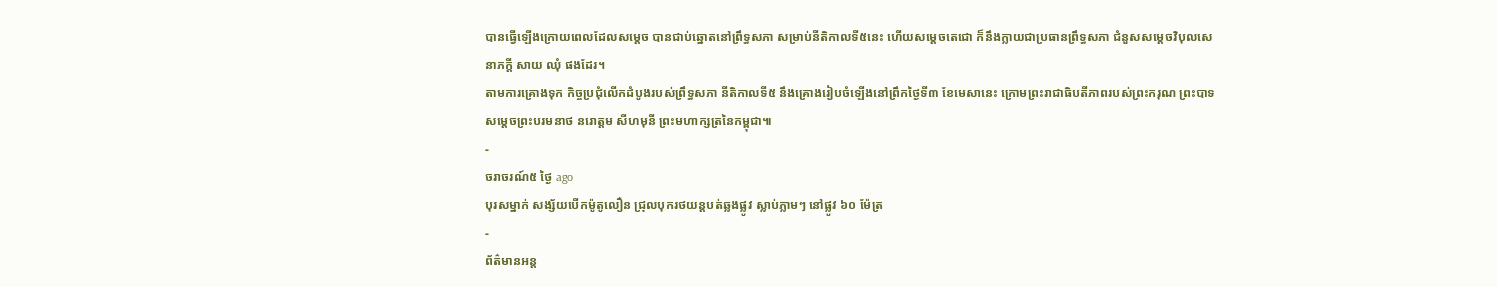បានធ្វើឡើងក្រោយពេលដែលសម្ដេច បានជាប់ឆ្នោតនៅព្រឹទ្ធសភា សម្រាប់នីតិកាលទី៥នេះ ហើយសម្ដេចតេជោ ក៏នឹងក្លាយជាប្រធានព្រឹទ្ធសភា ជំនួសសម្ដេចវិបុលសេនាភក្តី សាយ ឈុំ ផងដែរ។
តាមការគ្រោងទុក កិច្ចប្រជុំលើកដំបូងរបស់ព្រឹទ្ធសភា នីតិកាលទី៥ នឹងគ្រោងរៀបចំឡើងនៅព្រឹកថ្ងៃទី៣ ខែមេសានេះ ក្រោមព្រះរាជាធិបតីភាពរបស់ព្រះករុណ ព្រះបាទ សម្ដេចព្រះបរមនាថ នរោត្តម សីហមុនី ព្រះមហាក្សត្រនៃកម្ពុជា៕
-
ចរាចរណ៍៥ ថ្ងៃ ago
បុរសម្នាក់ សង្ស័យបើកម៉ូតូលឿន ជ្រុលបុករថយន្តបត់ឆ្លងផ្លូវ ស្លាប់ភ្លាមៗ នៅផ្លូវ ៦០ ម៉ែត្រ
-
ព័ត៌មានអន្ដ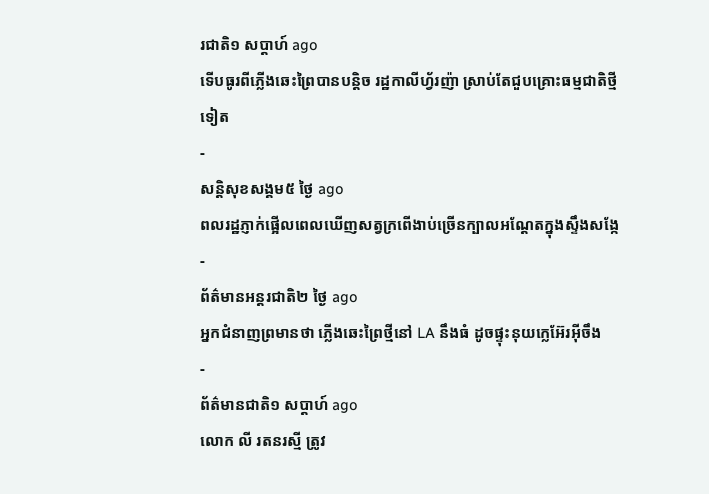រជាតិ១ សប្តាហ៍ ago
ទើបធូរពីភ្លើងឆេះព្រៃបានបន្តិច រដ្ឋកាលីហ្វ័រញ៉ា ស្រាប់តែជួបគ្រោះធម្មជាតិថ្មីទៀត
-
សន្តិសុខសង្គម៥ ថ្ងៃ ago
ពលរដ្ឋភ្ញាក់ផ្អើលពេលឃើញសត្វក្រពើងាប់ច្រើនក្បាលអណ្ដែតក្នុងស្ទឹងសង្កែ
-
ព័ត៌មានអន្ដរជាតិ២ ថ្ងៃ ago
អ្នកជំនាញព្រមានថា ភ្លើងឆេះព្រៃថ្មីនៅ LA នឹងធំ ដូចផ្ទុះនុយក្លេអ៊ែរអ៊ីចឹង
-
ព័ត៌មានជាតិ១ សប្តាហ៍ ago
លោក លី រតនរស្មី ត្រូវ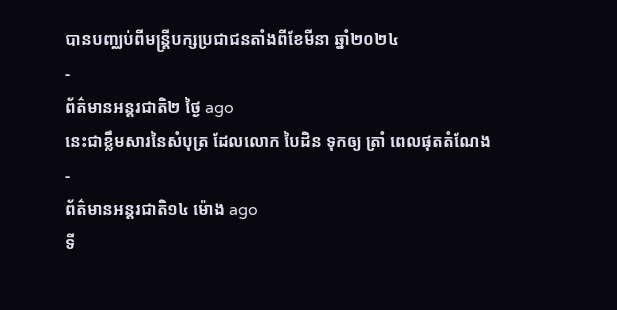បានបញ្ឈប់ពីមន្ត្រីបក្សប្រជាជនតាំងពីខែមីនា ឆ្នាំ២០២៤
-
ព័ត៌មានអន្ដរជាតិ២ ថ្ងៃ ago
នេះជាខ្លឹមសារនៃសំបុត្រ ដែលលោក បៃដិន ទុកឲ្យ ត្រាំ ពេលផុតតំណែង
-
ព័ត៌មានអន្ដរជាតិ១៤ ម៉ោង ago
ទី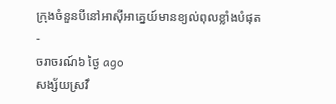ក្រុងចំនួនបីនៅអាស៊ីអាគ្នេយ៍មានខ្យល់ពុលខ្លាំងបំផុត
-
ចរាចរណ៍៦ ថ្ងៃ ago
សង្ស័យស្រវឹ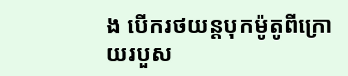ង បើករថយន្តបុកម៉ូតូពីក្រោយរបួស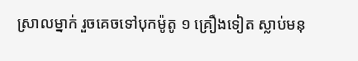ស្រាលម្នាក់ រួចគេចទៅបុកម៉ូតូ ១ គ្រឿងទៀត ស្លាប់មនុ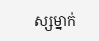ស្សម្នាក់